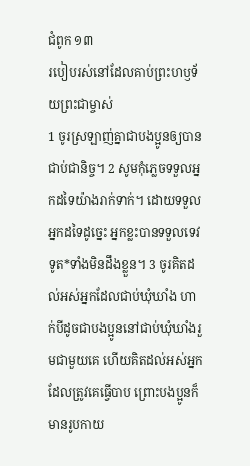ជំពូក ១៣
របៀបរស់នៅដែលគាប់ព្រះហឫទ័យព្រះជាម្ចាស់
1 ចូរស្រឡាញ់គ្នាជាបងប្អូនឲ្យបានជាប់ជានិច្ច។ 2 សូមកុំភ្លេចទទួលអ្នកដទៃយ៉ាងរាក់ទាក់។ ដោយទទួលអ្នកដទៃដូច្នេះ អ្នកខ្លះបានទទួលទេវទូត*ទាំងមិនដឹងខ្លួន។ 3 ចូរគិតដល់អស់អ្នកដែលជាប់ឃុំឃាំង ហាក់បីដូចជាបងប្អូននៅជាប់ឃុំឃាំងរួមជាមួយគេ ហើយគិតដល់អស់អ្នកដែលត្រូវគេធ្វើបាប ព្រោះបងប្អូនក៏មានរូបកាយ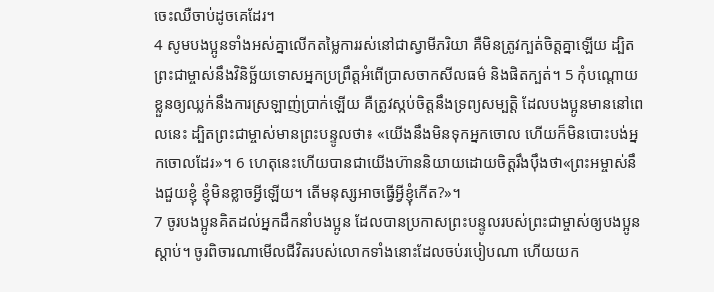ចេះឈឺចាប់ដូចគេដែរ។
4 សូមបងប្អូនទាំងអស់គ្នាលើកតម្លៃការរស់នៅជាស្វាមីភរិយា គឺមិនត្រូវក្បត់ចិត្តគ្នាឡើយ ដ្បិតព្រះជាម្ចាស់នឹងវិនិច្ឆ័យទោសអ្នកប្រព្រឹត្តអំពើប្រាសចាកសីលធម៌ និងផិតក្បត់។ 5 កុំបណ្ដោយខ្លួនឲ្យឈ្លក់នឹងការស្រឡាញ់ប្រាក់ឡើយ គឺត្រូវស្កប់ចិត្តនឹងទ្រព្យសម្បត្តិ ដែលបងប្អូនមាននៅពេលនេះ ដ្បិតព្រះជាម្ចាស់មានព្រះបន្ទូលថា៖ «យើងនឹងមិនទុកអ្នកចោល ហើយក៏មិនបោះបង់អ្នកចោលដែរ»។ 6 ហេតុនេះហើយបានជាយើងហ៊ាននិយាយដោយចិត្តរឹងប៉ឹងថា«ព្រះអម្ចាស់នឹងជួយខ្ញុំ ខ្ញុំមិនខ្លាចអ្វីឡើយ។ តើមនុស្សអាចធ្វើអ្វីខ្ញុំកើត?»។
7 ចូរបងប្អូនគិតដល់អ្នកដឹកនាំបងប្អូន ដែលបានប្រកាសព្រះបន្ទូលរបស់ព្រះជាម្ចាស់ឲ្យបងប្អូនស្ដាប់។ ចូរពិចារណាមើលជីវិតរបស់លោកទាំងនោះដែលចប់របៀបណា ហើយយក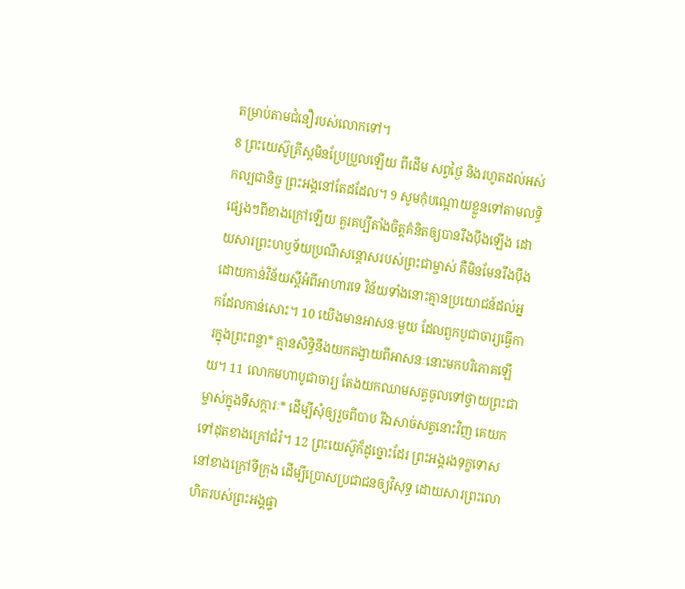តម្រាប់តាមជំនឿរបស់លោកទៅ។
8 ព្រះយេស៊ូគ្រីស្តមិនប្រែប្រួលឡើយ ពីដើម សព្វថ្ងៃ និងរហូតដល់អស់កល្បជានិច្ច ព្រះអង្គនៅតែដដែល។ 9 សូមកុំបណ្ដោយខ្លួនទៅតាមលទ្ធិផ្សេងៗពីខាងក្រៅឡើយ គួរគប្បីតាំងចិត្តគំនិតឲ្យបានរឹងប៉ឹងឡើង ដោយសារព្រះហឫទ័យប្រណីសន្ដោសរបស់ព្រះជាម្ចាស់ គឺមិនមែនរឹងប៉ឹងដោយកាន់វិន័យស្ដីអំពីអាហារទេ វិន័យទាំងនោះគ្មានប្រយោជន៍ដល់អ្នកដែលកាន់សោះ។ 10 យើងមានអាសនៈមួយ ដែលពួកបូជាចារ្យធ្វើការក្នុងព្រះពន្លា* គ្មានសិទ្ធិនឹងយកតង្វាយពីអាសនៈនោះមកបរិភោគឡើយ។ 11 លោកមហាបូជាចារ្យ តែងយកឈាមសត្វចូលទៅថ្វាយព្រះជាម្ចាស់ក្នុងទីសក្ការៈ* ដើម្បីសុំឲ្យរួចពីបាប រីឯសាច់សត្វនោះវិញ គេយកទៅដុតខាងក្រៅជំរំ។ 12 ព្រះយេស៊ូក៏ដូច្នោះដែរ ព្រះអង្គរងទុក្ខទោសនៅខាងក្រៅទីក្រុង ដើម្បីប្រោសប្រជាជនឲ្យវិសុទ្ធ ដោយសារព្រះលោហិតរបស់ព្រះអង្គផ្ទា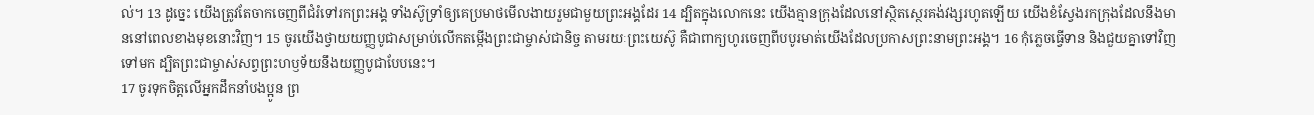ល់។ 13 ដូច្នេះ យើងត្រូវតែចាកចេញពីជំរំទៅរកព្រះអង្គ ទាំងស៊ូទ្រាំឲ្យគេប្រមាថមើលងាយរួមជាមួយព្រះអង្គដែរ 14 ដ្បិតក្នុងលោកនេះ យើងគ្មានក្រុងដែលនៅស្ថិតស្ថេរគង់វង្សរហូតឡើយ យើងខំស្វែងរកក្រុងដែលនឹងមាននៅពេលខាងមុខនោះវិញ។ 15 ចូរយើងថ្វាយយញ្ញបូជាសម្រាប់លើកតម្កើងព្រះជាម្ចាស់ជានិច្ច តាមរយៈព្រះយេស៊ូ គឺជាពាក្យហូរចេញពីបបូរមាត់យើងដែលប្រកាសព្រះនាមព្រះអង្គ។ 16 កុំភ្លេចធ្វើទាន និងជួយគ្នាទៅវិញទៅមក ដ្បិតព្រះជាម្ចាស់សព្វព្រះហឫទ័យនឹងយញ្ញបូជាបែបនេះ។
17 ចូរទុកចិត្តលើអ្នកដឹកនាំបងប្អូន ព្រ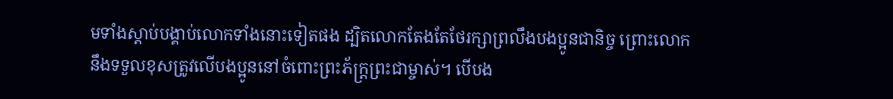មទាំងស្ដាប់បង្គាប់លោកទាំងនោះទៀតផង ដ្បិតលោកតែងតែថែរក្សាព្រលឹងបងប្អូនជានិច្ច ព្រោះលោកនឹងទទួលខុសត្រូវលើបងប្អូននៅចំពោះព្រះភ័ក្ត្រព្រះជាម្ចាស់។ បើបង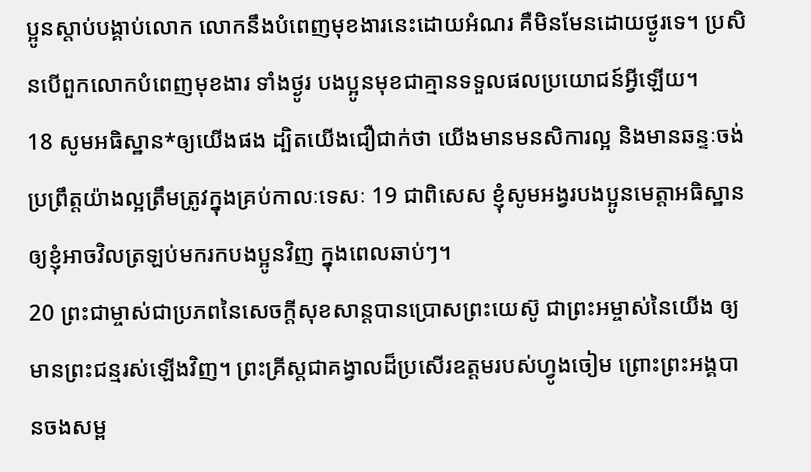ប្អូនស្ដាប់បង្គាប់លោក លោកនឹងបំពេញមុខងារនេះដោយអំណរ គឺមិនមែនដោយថ្ងូរទេ។ ប្រសិនបើពួកលោកបំពេញមុខងារ ទាំងថ្ងូរ បងប្អូនមុខជាគ្មានទទួលផលប្រយោជន៍អ្វីឡើយ។
18 សូមអធិស្ឋាន*ឲ្យយើងផង ដ្បិតយើងជឿជាក់ថា យើងមានមនសិការល្អ និងមានឆន្ទៈចង់ប្រព្រឹត្តយ៉ាងល្អត្រឹមត្រូវក្នុងគ្រប់កាលៈទេសៈ 19 ជាពិសេស ខ្ញុំសូមអង្វរបងប្អូនមេត្តាអធិស្ឋានឲ្យខ្ញុំអាចវិលត្រឡប់មករកបងប្អូនវិញ ក្នុងពេលឆាប់ៗ។
20 ព្រះជាម្ចាស់ជាប្រភពនៃសេចក្ដីសុខសាន្តបានប្រោសព្រះយេស៊ូ ជាព្រះអម្ចាស់នៃយើង ឲ្យមានព្រះជន្មរស់ឡើងវិញ។ ព្រះគ្រីស្តជាគង្វាលដ៏ប្រសើរឧត្ដមរបស់ហ្វូងចៀម ព្រោះព្រះអង្គបានចងសម្ព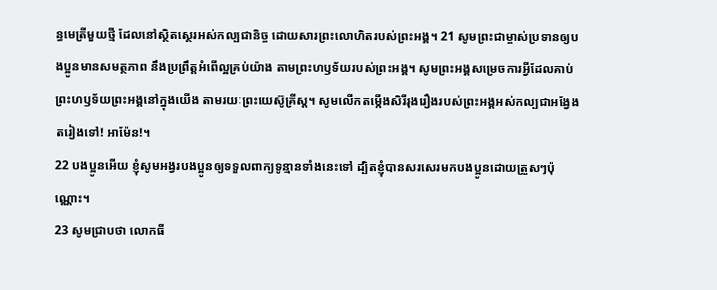ន្ធមេត្រីមួយថ្មី ដែលនៅស្ថិតស្ថេរអស់កល្បជានិច្ច ដោយសារព្រះលោហិតរបស់ព្រះអង្គ។ 21 សូមព្រះជាម្ចាស់ប្រទានឲ្យបងប្អូនមានសមត្ថភាព នឹងប្រព្រឹត្តអំពើល្អគ្រប់យ៉ាង តាមព្រះហឫទ័យរបស់ព្រះអង្គ។ សូមព្រះអង្គសម្រេចការអ្វីដែលគាប់ព្រះហឫទ័យព្រះអង្គនៅក្នុងយើង តាមរយៈព្រះយេស៊ូគ្រីស្ត។ សូមលើកតម្កើងសិរីរុងរឿងរបស់ព្រះអង្គអស់កល្បជាអង្វែងតរៀងទៅ! អាម៉ែន!។
22 បងប្អូនអើយ ខ្ញុំសូមអង្វរបងប្អូនឲ្យទទួលពាក្យទូន្មានទាំងនេះទៅ ដ្បិតខ្ញុំបានសរសេរមកបងប្អូនដោយត្រួសៗប៉ុណ្ណោះ។
23 សូមជ្រាបថា លោកធី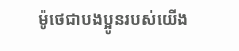ម៉ូថេជាបងប្អូនរបស់យើង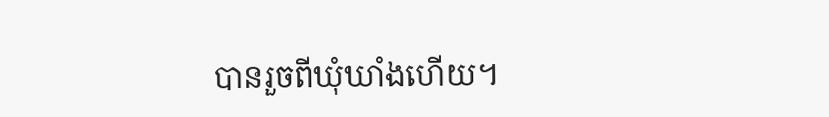បានរួចពីឃុំឃាំងហើយ។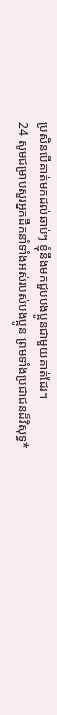ប្រសិនបើគាត់មកដល់ឆាប់ៗ ខ្ញុំនឹងមកជួបបងប្អូនជាមួយគាត់ដែរ។
24 សូមជម្រាបសួរអ្នកដឹកនាំទាំងអស់របស់បងប្អូន ព្រមទាំងប្រជាជនដ៏វិសុទ្ធ*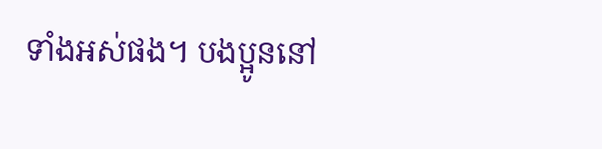ទាំងអស់ផង។ បងប្អូននៅ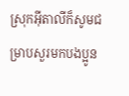ស្រុកអ៊ីតាលីក៏សូមជម្រាបសួរមកបងប្អូន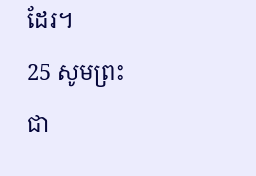ដែរ។
25 សូមព្រះជា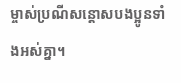ម្ចាស់ប្រណីសន្ដោសបងប្អូនទាំងអស់គ្នា។